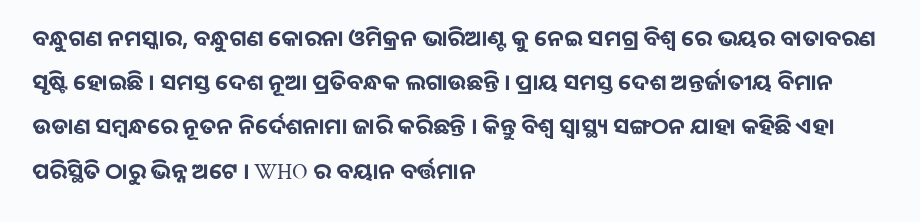ବନ୍ଧୁଗଣ ନମସ୍କାର, ବନ୍ଧୁଗଣ କୋରନା ଓମିକ୍ରନ ଭାରିଆଣ୍ଟ କୁ ନେଇ ସମଗ୍ର ବିଶ୍ୱ ରେ ଭୟର ବାତାବରଣ ସୃଷ୍ଟି ହୋଇଛି । ସମସ୍ତ ଦେଶ ନୂଆ ପ୍ରତିବନ୍ଧକ ଲଗାଉଛନ୍ତି । ପ୍ରାୟ ସମସ୍ତ ଦେଶ ଅନ୍ତର୍ଜାତୀୟ ବିମାନ ଉଡାଣ ସମ୍ବନ୍ଧରେ ନୂତନ ନିର୍ଦେଶନାମା ଜାରି କରିଛନ୍ତି । କିନ୍ତୁ ବିଶ୍ୱ ସ୍ୱାସ୍ଥ୍ୟ ସଙ୍ଗଠନ ଯାହା କହିଛି ଏହା ପରିସ୍ଥିତି ଠାରୁ ଭିନ୍ନ ଅଟେ । WHO ର ବୟାନ ବର୍ତ୍ତମାନ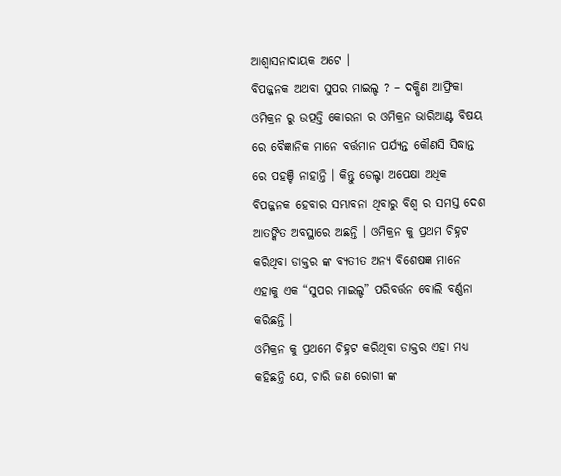ଆଶ୍ୱାସନାଦାୟକ ଅଟେ ।
ବିପଜ୍ଜନକ ଅଥବା ସୁପର ମାଇଲ୍ଡ ? – ଦକ୍ଷିଣ ଆଫ୍ରିକା ଓମିକ୍ରନ ରୁ ଉତ୍ପତ୍ତି କୋରନା ର ଓମିକ୍ରନ ଭାରିଆଣ୍ଟ ବିଷୟ ରେ ବୈଜ୍ଞାନିକ ମାନେ ବର୍ତ୍ତମାନ ପର୍ଯ୍ୟନ୍ତ କୌଣସି ସିଦ୍ଧାନ୍ତ ରେ ପହଞ୍ଚି ନାହାନ୍ତି । କିନ୍ତୁ ଡେଲ୍ଟା ଅପେକ୍ଷା ଅଧିକ ବିପଜ୍ଜନକ ହେବାର ସମ୍ଭାବନା ଥିବାରୁ ବିଶ୍ୱ ର ସମସ୍ତ ଦେଶ ଆତଙ୍କିତ ଅବସ୍ଥାରେ ଅଛନ୍ତି । ଓମିକ୍ରନ କୁ ପ୍ରଥମ ଚିହ୍ନଟ କରିଥିବା ଡାକ୍ତର ଙ୍କ ବ୍ୟତୀତ ଅନ୍ୟ ବିଶେଷଜ୍ଞ ମାନେ ଏହାକୁ ଏକ “ସୁପର ମାଇଲ୍ଡ” ପରିବର୍ତ୍ତନ ବୋଲି ବର୍ଣ୍ଣନା କରିଛନ୍ତି ।
ଓମିକ୍ରନ କୁ ପ୍ରଥମେ ଚିହ୍ନଟ କରିଥିବା ଡାକ୍ତର ଏହା ମଧ୍ୟ କହିଛନ୍ତି ଯେ, ଚାରି ଜଣ ରୋଗୀ ଙ୍କ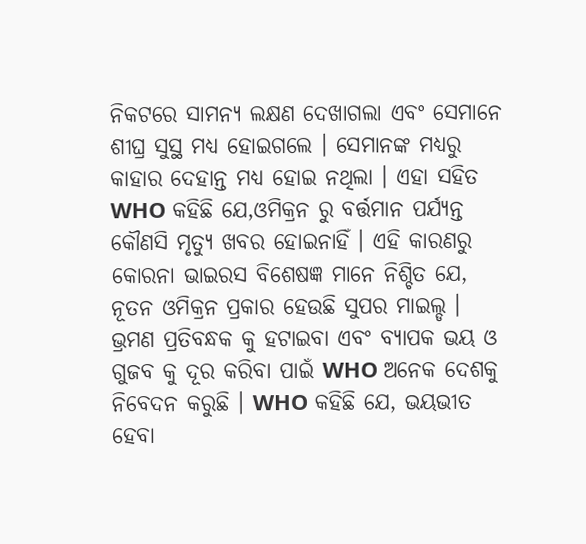ନିକଟରେ ସାମନ୍ୟ ଲକ୍ଷଣ ଦେଖାଗଲା ଏବଂ ସେମାନେ ଶୀଘ୍ର ସୁସ୍ଥ ମଧ୍ୟ ହୋଇଗଲେ । ସେମାନଙ୍କ ମଧ୍ୟରୁ କାହାର ଦେହାନ୍ତ ମଧ୍ୟ ହୋଇ ନଥିଲା । ଏହା ସହିତ WHO କହିଛି ଯେ,ଓମିକ୍ରନ ରୁ ବର୍ତ୍ତମାନ ପର୍ଯ୍ୟନ୍ତ କୌଣସି ମୃତ୍ୟୁ ଖବର ହୋଇନାହିଁ । ଏହି କାରଣରୁ କୋରନା ଭାଇରସ ବିଶେଷଜ୍ଞ ମାନେ ନିଶ୍ଚିତ ଯେ, ନୂତନ ଓମିକ୍ରନ ପ୍ରକାର ହେଉଛି ସୁପର ମାଇଲ୍ଡ ।
ଭ୍ରମଣ ପ୍ରତିବନ୍ଧକ କୁ ହଟାଇବା ଏବଂ ବ୍ୟାପକ ଭୟ ଓ ଗୁଜବ କୁ ଦୂର କରିବା ପାଇଁ WHO ଅନେକ ଦେଶକୁ ନିବେଦନ କରୁଛି । WHO କହିଛି ଯେ, ଭୟଭୀତ ହେବା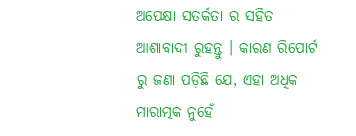ଅପେକ୍ଷା ସତର୍କତା ର ସହିତ ଆଶାବାଦୀ ରୁହନ୍ତୁ । କାରଣ ରିପୋର୍ଟ ରୁ ଜଣା ପଡ଼ିଛି ଯେ, ଏହା ଅଧିକ ମାରାତ୍ମକ ନୁହେଁ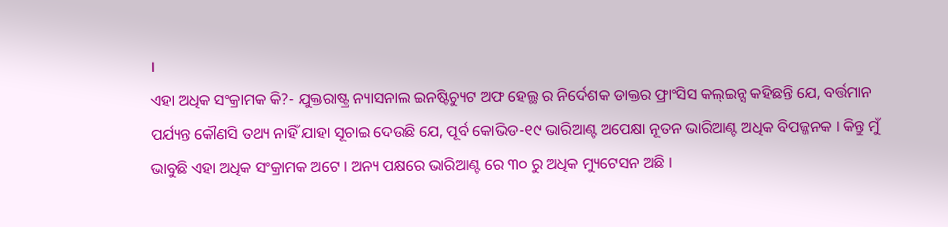।
ଏହା ଅଧିକ ସଂକ୍ରାମକ କି?- ଯୁକ୍ତରାଷ୍ଟ୍ର ନ୍ୟାସନାଲ ଇନଷ୍ଟିଚ୍ୟୁଟ ଅଫ ହେଲ୍ଥ ର ନିର୍ଦେଶକ ଡାକ୍ତର ଫ୍ରାଂସିସ କଲ୍ଇନ୍ସ କହିଛନ୍ତି ଯେ, ବର୍ତ୍ତମାନ ପର୍ଯ୍ୟନ୍ତ କୌଣସି ତଥ୍ୟ ନାହିଁ ଯାହା ସୂଚାଇ ଦେଉଛି ଯେ, ପୂର୍ବ କୋଭିଡ-୧୯ ଭାରିଆଣ୍ଟ ଅପେକ୍ଷା ନୂତନ ଭାରିଆଣ୍ଟ ଅଧିକ ବିପଜ୍ଜନକ । କିନ୍ତୁ ମୁଁ ଭାବୁଛି ଏହା ଅଧିକ ସଂକ୍ରାମକ ଅଟେ । ଅନ୍ୟ ପକ୍ଷରେ ଭାରିଆଣ୍ଟ ରେ ୩୦ ରୁ ଅଧିକ ମ୍ୟୁଟେସନ ଅଛି ।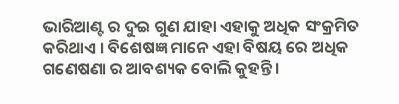ଭାରିଆଣ୍ଟ ର ଦୁଇ ଗୁଣ ଯାହା ଏହାକୁ ଅଧିକ ସଂକ୍ରମିତ କରିଥାଏ । ବିଶେଷଜ୍ଞ ମାନେ ଏହା ବିଷୟ ରେ ଅଧିକ ଗଣେଷଣା ର ଆବଶ୍ୟକ ବୋଲି କୁହନ୍ତି ।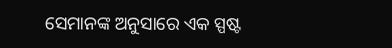ସେମାନଙ୍କ ଅନୁସାରେ ଏକ ସ୍ପଷ୍ଟ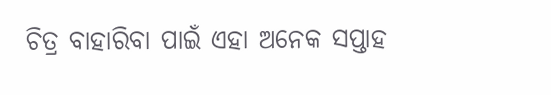ଚିତ୍ର ବାହାରିବା ପାଇଁ ଏହା ଅନେକ ସପ୍ତାହ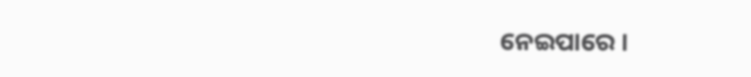ନେଇପାରେ ।